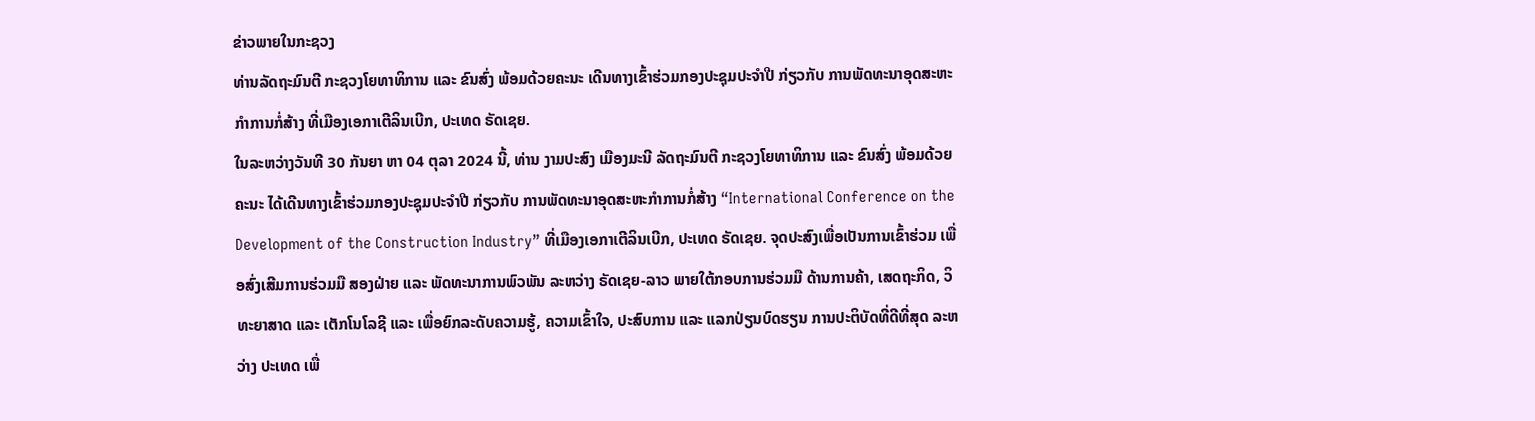ຂ່າວພາຍໃນກະຊວງ
ທ່ານລັດຖະມົນຕີ ກະຊວງໂຍທາທິການ ແລະ ຂົນສົ່ງ ພ້ອມດ້ວຍຄະນະ ເດີນທາງເຂົ້າຮ່ວມກອງປະຊຸມປະຈຳປີ ກ່ຽວກັບ ການພັດທະນາອຸດສະຫະກຳການກໍ່ສ້າງ ທີ່ເມືອງເອກາເຕີລິນເບີກ, ປະເທດ ຣັດເຊຍ.
ໃນລະຫວ່າງວັນທີ 30 ກັນຍາ ຫາ 04 ຕຸລາ 2024 ນີ້, ທ່ານ ງາມປະສົງ ເມືອງມະນີ ລັດຖະມົນຕີ ກະຊວງໂຍທາທິການ ແລະ ຂົນສົ່ງ ພ້ອມດ້ວຍຄະນະ ໄດ້ເດີນທາງເຂົ້າຮ່ວມກອງປະຊຸມປະຈຳປີ ກ່ຽວກັບ ການພັດທະນາອຸດສະຫະກຳການກໍ່ສ້າງ “International Conference on the Development of the Construction Industry” ທີ່ເມືອງເອກາເຕີລິນເບີກ, ປະເທດ ຣັດເຊຍ. ຈຸດປະສົງເພື່ອເປັນການເຂົ້າຮ່ວມ ເພື່ອສົ່ງເສີມການຮ່ວມມື ສອງຝ່າຍ ແລະ ພັດທະນາການພົວພັນ ລະຫວ່າງ ຣັດເຊຍ-ລາວ ພາຍໃຕ້ກອບການຮ່ວມມື ດ້ານການຄ້າ, ເສດຖະກິດ, ວິທະຍາສາດ ແລະ ເຕັກໂນໂລຊີ ແລະ ເພື່ອຍົກລະດັບຄວາມຮູ້, ຄວາມເຂົ້າໃຈ, ປະສົບການ ແລະ ແລກປ່ຽນບົດຮຽນ ການປະຕິບັດທີ່ດີທີ່ສຸດ ລະຫວ່າງ ປະເທດ ເພື່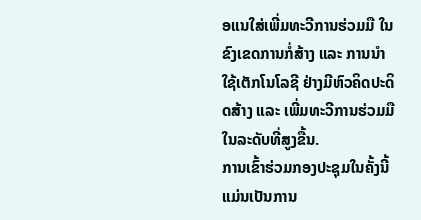ອແນໃສ່ເພີ່ມທະວີການຮ່ວມມື ໃນຂົງເຂດການກໍ່ສ້າງ ແລະ ການນໍາໃຊ້ເຕັກໂນໂລຊີ ຢ່າງມີຫົວຄິດປະດິດສ້າງ ແລະ ເພີ່ມທະວີການຮ່ວມມື ໃນລະດັບທີ່ສູງຂື້ນ.
ການເຂົ້າຮ່ວມກອງປະຊຸມໃນຄັ້ງນີ້ ແມ່ນເປັນການ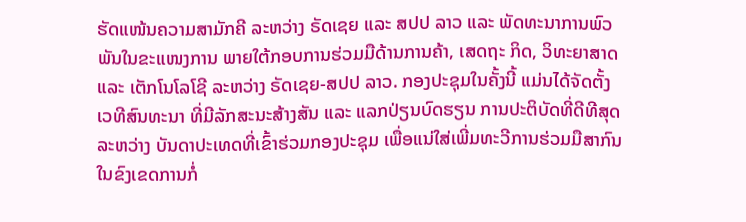ຮັດແໜ້ນຄວາມສາມັກຄີ ລະຫວ່າງ ຣັດເຊຍ ແລະ ສປປ ລາວ ແລະ ພັດທະນາການພົວພັນໃນຂະແໜງການ ພາຍໃຕ້ກອບການຮ່ວມມືດ້ານການຄ້າ, ເສດຖະ ກິດ, ວິທະຍາສາດ ແລະ ເຕັກໂນໂລໂຊີ ລະຫວ່າງ ຣັດເຊຍ-ສປປ ລາວ. ກອງປະຊຸມໃນຄັ້ງນີ້ ແມ່ນໄດ້ຈັດຕັ້ງເວທີສົນທະນາ ທີ່ມີລັກສະນະສ້າງສັນ ແລະ ແລກປ່ຽນບົດຮຽນ ການປະຕິບັດທີ່ດີທີສຸດ ລະຫວ່າງ ບັນດາປະເທດທີ່ເຂົ້າຮ່ວມກອງປະຊຸມ ເພື່ອແນ່ໃສ່ເພີ່ມທະວີການຮ່ວມມືສາກົນ ໃນຂົງເຂດການກໍ່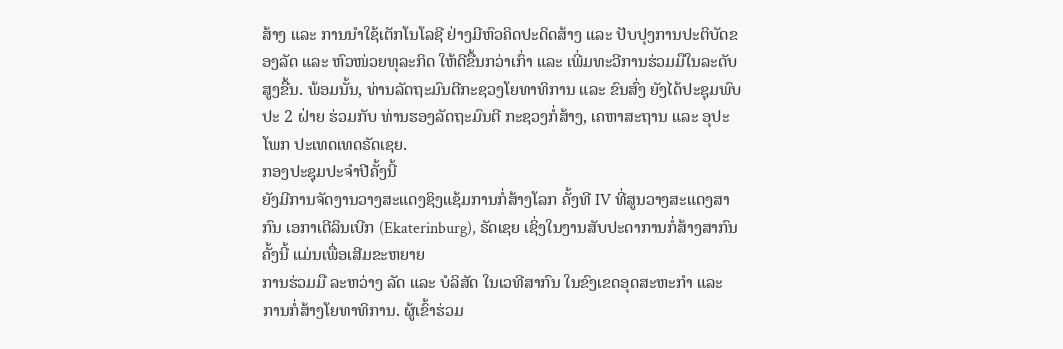ສ້າງ ແລະ ການນຳໃຊ້ເຕັກໂນໂລຊີ ຢ່າງມີຫົວຄິດປະດິດສ້າງ ແລະ ປັບປຸງການປະຕິບັດຂອງລັດ ແລະ ຫົວໜ່ວຍທຸລະກິດ ໃຫ້ດີຂື້ນກວ່າເກົ່າ ແລະ ເພີ່ມທະວີການຮ່ວມມືໃນລະດັບສູງຂື້ນ. ພ້ອມນັ້ນ, ທ່ານລັດຖະມົນຕີກະຊວງໂຍທາທິການ ແລະ ຂົນສົ່ງ ຍັງໄດ້ປະຊຸມພົບປະ 2 ຝ່າຍ ຮ່ວມກັບ ທ່ານຮອງລັດຖະມົນຕີ ກະຊວງກໍ່ສ້າງ, ເຄຫາສະຖານ ແລະ ອຸປະໂພກ ປະເທດເທດຣັດເຊຍ.
ກອງປະຊຸມປະຈຳປີຄັ້ງນີ້
ຍັງມີການຈັດງານວາງສະແດງຊິງແຊ້ມການກໍ່ສ້າງໂລກ ຄັ້ງທີ IV ທີ່ສູນວາງສະແດງສາກົນ ເອກາເຕີລິນເບີກ (Ekaterinburg), ຣັດເຊຍ ເຊິ່ງໃນງານສັບປະດາການກໍ່ສ້າງສາກົນຄັ້ງນີ້ ແມ່ນເພື່ອເສີມຂະຫຍາຍ
ການຮ່ວມມື ລະຫວ່າງ ລັດ ແລະ ບໍລິສັດ ໃນເວທີສາກົນ ໃນຂົງເຂດອຸດສະຫະກຳ ແລະ
ການກໍ່ສ້າງໂຍທາທິການ. ຜູ້ເຂົ້າຮ່ວມ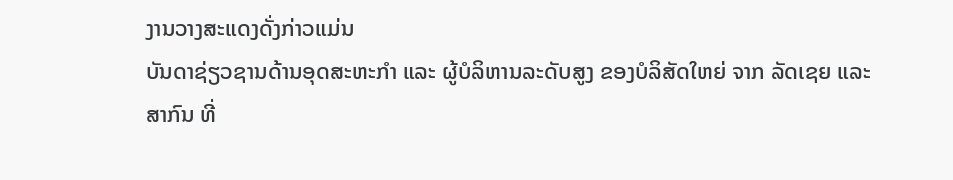ງານວາງສະແດງດັ່ງກ່າວແມ່ນ
ບັນດາຊ່ຽວຊານດ້ານອຸດສະຫະກຳ ແລະ ຜູ້ບໍລິຫານລະດັບສູງ ຂອງບໍລິສັດໃຫຍ່ ຈາກ ລັດເຊຍ ແລະ
ສາກົນ ທີ່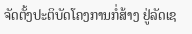ຈັດຕັ້ງປະຕິບັດໂຄງການກໍ່ສ້າງ ຢູ່ລັດເຊ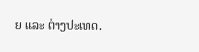ຍ ແລະ ຕ່າງປະເທດ.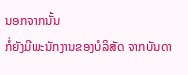ນອກຈາກນັ້ນ
ກໍ່ຍັງມີພະນັກງານຂອງບໍລິສັດ ຈາກບັນດາ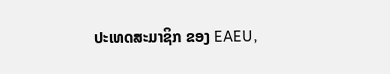ປະເທດສະມາຊິກ ຂອງ EAEU,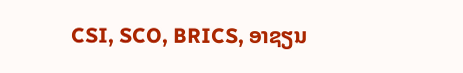CSI, SCO, BRICS, ອາຊຽນ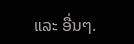ແລະ ອື່ນໆ.